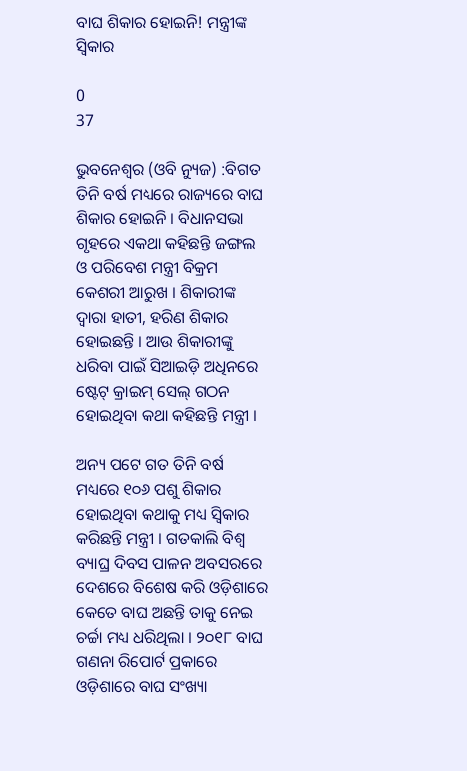ବାଘ ଶିକାର ହୋଇନି! ମନ୍ତ୍ରୀଙ୍କ ସ୍ୱିକାର

0
37

ଭୁବନେଶ୍ୱର (ଓବି ନ୍ୟୁଜ) :ବିଗତ ତିନି ବର୍ଷ ମଧ୍ୟରେ ରାଜ୍ୟରେ ବାଘ ଶିକାର ହୋଇନି । ବିଧାନସଭା ଗୃହରେ ଏକଥା କହିଛନ୍ତି ଜଙ୍ଗଲ ଓ ପରିବେଶ ମନ୍ତ୍ରୀ ବିକ୍ରମ କେଶରୀ ଆରୁଖ । ଶିକାରୀଙ୍କ ଦ୍ୱାରା ହାତୀ, ହରିଣ ଶିକାର ହୋଇଛନ୍ତି । ଆଉ ଶିକାରୀଙ୍କୁ ଧରିବା ପାଇଁ ସିଆଇଡ଼ି ଅଧିନରେ ଷ୍ଟେଟ୍ କ୍ରାଇମ୍ ସେଲ୍ ଗଠନ ହୋଇଥିବା କଥା କହିଛନ୍ତି ମନ୍ତ୍ରୀ ।

ଅନ୍ୟ ପଟେ ଗତ ତିନି ବର୍ଷ ମଧ୍ୟରେ ୧୦୬ ପଶୁ ଶିକାର ହୋଇଥିବା କଥାକୁ ମଧ୍ୟ ସ୍ୱିକାର କରିଛନ୍ତି ମନ୍ତ୍ରୀ । ଗତକାଲି ବିଶ୍ୱ ବ୍ୟାଘ୍ର ଦିବସ ପାଳନ ଅବସରରେ ଦେଶରେ ବିଶେଷ କରି ଓଡ଼ିଶାରେ କେତେ ବାଘ ଅଛନ୍ତି ତାକୁ ନେଇ ଚର୍ଚ୍ଚା ମଧ୍ୟ ଧରିଥିଲା । ୨୦୧୮ ବାଘ ଗଣନା ରିପୋର୍ଟ ପ୍ରକାରେ ଓଡ଼ିଶାରେ ବାଘ ସଂଖ୍ୟା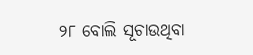୨୮ ବୋଲି ସୂଚାଉଥିବା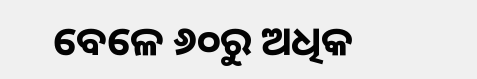ବେଳେ ୬୦ରୁ ଅଧିକ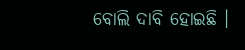ବୋଲି ଦାବି ହୋଇଛି ।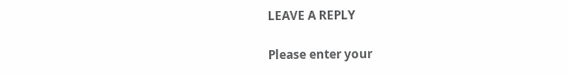LEAVE A REPLY

Please enter your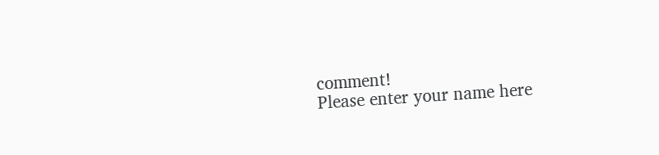comment!
Please enter your name here